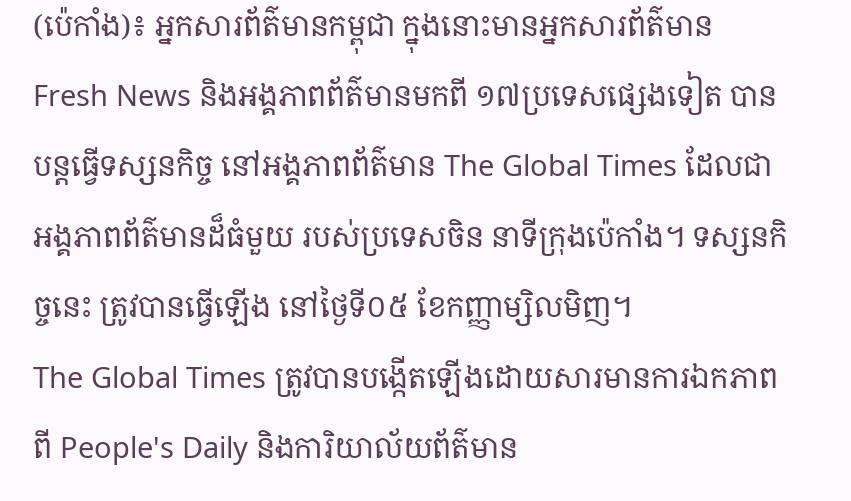(ប៉េកាំង)៖ អ្នកសារព័ត៌មានកម្ពុជា ក្នុងនោះមានអ្នកសារព័ត៌មាន Fresh News និងអង្គភាពព័ត៌មានមកពី ១៧ប្រទេសផ្សេងទៀត បានបន្តធ្វើទស្សនកិច្ច នៅអង្គភាពព័ត៌មាន The Global Times ដែលជាអង្គភាពព័ត៌មានដ៏ធំមួយ របស់ប្រទេសចិន នាទីក្រុងប៉េកាំង។ ទស្សនកិច្ចនេះ ត្រូវបានធ្វើឡើង នៅថ្ងៃទី០៥ ខែកញ្ញាម្សិលមិញ។
The Global Times ត្រូវបានបង្កើតឡើងដោយសារមានការឯកភាពពី People's Daily និងការិយាល័យព័ត៌មាន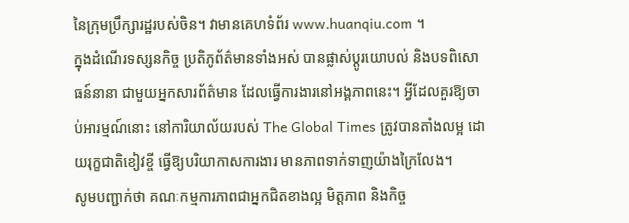នៃក្រុមប្រឹក្សារដ្ឋរបស់ចិន។ វាមានគេហទំព័រ www.huanqiu.com ។
ក្នុងដំណើរទស្សនកិច្ច ប្រតិភូព័ត៌មានទាំងអស់ បានផ្លាស់ប្តូរយោបល់ និងបទពិសោធន៍នានា ជាមួយអ្នកសារព័ត៌មាន ដែលធ្វើការងារនៅអង្គភាពនេះ។ អ្វីដែលគួរឱ្យចាប់អារម្មណ៍នោះ នៅការិយាល័យរបស់ The Global Times ត្រូវបានតាំងលម្អ ដោយរុក្ខជាតិខៀវខ្ចី ធ្វើឱ្យបរិយាកាសការងារ មានភាពទាក់ទាញយ៉ាងក្រៃលែង។
សូមបញ្ជាក់ថា គណៈកម្មការភាពជាអ្នកជិតខាងល្អ មិត្តភាព និងកិច្ច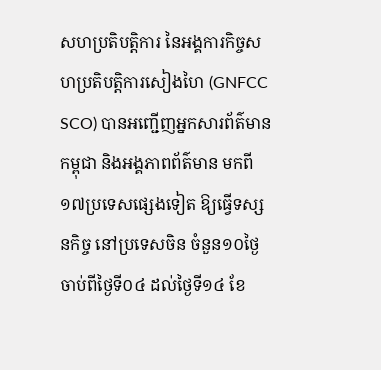សហប្រតិបត្តិការ នៃអង្គការកិច្ចសហប្រតិបត្តិការសៀងហៃ (GNFCC SCO) បានអញ្ជើញអ្នកសារព័ត៌មានកម្ពុជា និងអង្គភាពព័ត៌មាន មកពី១៧ប្រទេសផ្សេងទៀត ឱ្យធ្វើទស្សនកិច្ច នៅប្រទេសចិន ចំនួន១០ថ្ងៃ ចាប់ពីថ្ងៃទី០៤ ដល់ថ្ងៃទី១៤ ខែ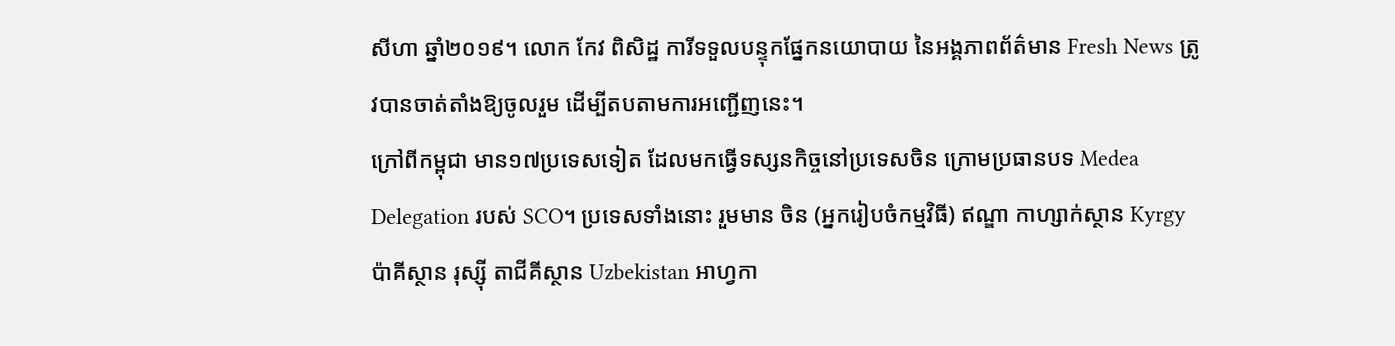សីហា ឆ្នាំ២០១៩។ លោក កែវ ពិសិដ្ឋ ការីទទួលបន្ទុកផ្នែកនយោបាយ នៃអង្គភាពព័ត៌មាន Fresh News ត្រូវបានចាត់តាំងឱ្យចូលរួម ដើម្បីតបតាមការអញ្ជើញនេះ។
ក្រៅពីកម្ពុជា មាន១៧ប្រទេសទៀត ដែលមកធ្វើទស្សនកិច្ចនៅប្រទេសចិន ក្រោមប្រធានបទ Medea Delegation របស់ SCO។ ប្រទេសទាំងនោះ រួមមាន ចិន (អ្នករៀបចំកម្មវិធី) ឥណ្ឌា កាហ្សាក់ស្ថាន Kyrgy ប៉ាគីស្ថាន រុស្ស៊ី តាជីគីស្ថាន Uzbekistan អាហ្វកា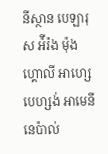នីស្ថាន បេឡារុស អ៉ីរ៉ង ម៉ុងហ្គោលី អាហ្សេបេហ្សង់ អាមេនី នេប៉ាល់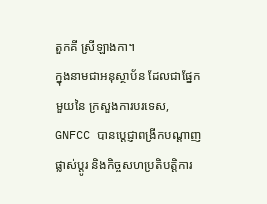តួកគី ស្រីឡាងកា។
ក្នុងនាមជាអនុស្ថាប័ន ដែលជាផ្នែកមួយនៃ ក្រសួងការបរទេស, GNFCC បានប្តេជ្ញាពង្រីកបណ្តាញផ្លាស់ប្តូរ និងកិច្ចសហប្រតិបត្តិការ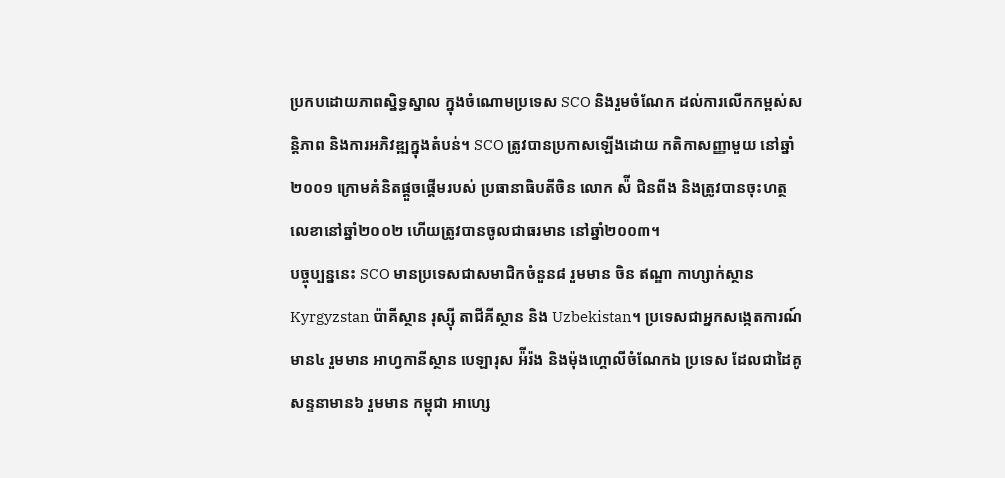ប្រកបដោយភាពស្និទ្ធស្នាល ក្នុងចំណោមប្រទេស SCO និងរួមចំណែក ដល់ការលើកកម្ពស់សន្តិភាព និងការអភិវឌ្ឍក្នុងតំបន់។ SCO ត្រូវបានប្រកាសឡើងដោយ កតិកាសញ្ញាមួយ នៅឆ្នាំ២០០១ ក្រោមគំនិតផ្តួចផ្ដើមរបស់ ប្រធានាធិបតីចិន លោក ស៉ី ជិនពីង និងត្រូវបានចុះហត្ថលេខានៅឆ្នាំ២០០២ ហើយត្រូវបានចូលជាធរមាន នៅឆ្នាំ២០០៣។
បច្ចុប្បន្ននេះ SCO មានប្រទេសជាសមាជិកចំនួន៨ រួមមាន ចិន ឥណ្ឌា កាហ្សាក់ស្ថាន Kyrgyzstan ប៉ាគីស្ថាន រុស្ស៊ី តាជីគីស្ថាន និង Uzbekistan។ ប្រទេសជាអ្នកសង្កេតការណ៍មាន៤ រួមមាន អាហ្វកានីស្ថាន បេឡារុស អ៉ីរ៉ង និងម៉ុងហ្គោលីចំណែកឯ ប្រទេស ដែលជាដៃគូសន្ទនាមាន៦ រួមមាន កម្ពុជា អាហ្សេ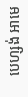បេហ្សង់ អាមេ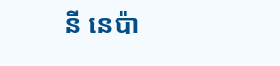នី នេប៉ា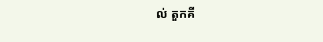ល់ តួកគី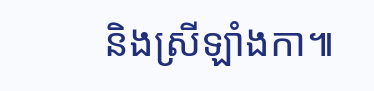និងស្រីឡាំងកា៕